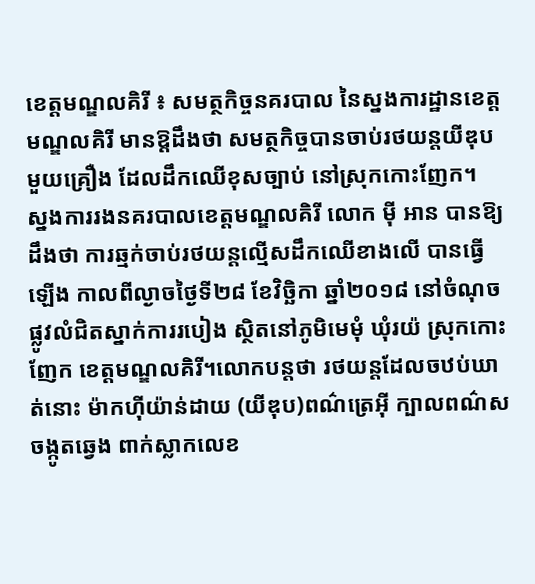ខេត្តមណ្ឌលគិរី ៖ សមត្ថកិច្ចនគរបាល នៃស្នងការដ្ឋានខេត្តមណ្ឌលគិរី មានឱ្តដឹងថា សមត្ថកិច្ចបានចាប់រថយន្តយីឌុបមួយគ្រឿង ដែលដឹកឈើខុសច្បាប់ នៅស្រុកកោះញែក។
ស្នងការរងនគរបាលខេត្តមណ្ឌលគិរី លោក ម៉ី អាន បានឱ្យដឹងថា ការឆ្មក់ចាប់រថយន្តល្មើសដឹកឈើខាងលើ បានធ្វើឡើង កាលពីល្ងាចថ្ងៃទី២៨ ខែវិច្ឆិកា ឆ្នាំ២០១៨ នៅចំណុចផ្លូវលំជិតស្នាក់ការរបៀង ស្ថិតនៅភូមិមេមុំ ឃុំរយ៉ ស្រុកកោះញែក ខេត្តមណ្ឌលគិរី។លោកបន្តថា រថយន្តដែលចឋប់ឃាត់នោះ ម៉ាកហុីយ៉ាន់ដាយ (យីឌុប)ពណ៌ត្រេអុី ក្បាលពណ៌ស ចង្កូតឆ្វេង ពាក់ស្លាកលេខ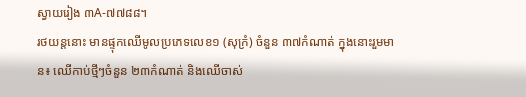ស្វាយរៀង ៣A-៧៧៨៨។
រថយន្តនោះ មានផ្ទុកឈើមូលប្រភេទលេខ១ (សុក្រំ) ចំនួន ៣៧កំណាត់ ក្នុងនោះរួមមាន៖ ឈើកាប់ថ្មីៗចំនួន ២៣កំណាត់ និងឈើចាស់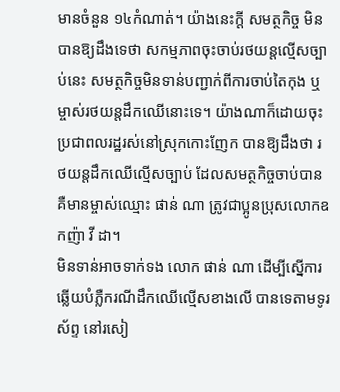មានចំនួន ១៤កំណាត់។ យ៉ាងនេះក្តី សមត្ថកិច្ច មិនបានឱ្យដឹងទេថា សកម្មភាពចុះចាប់រថយន្តល្មើសច្បាប់នេះ សមត្ថកិច្ចមិនទាន់បញ្ជាក់ពីការចាប់តៃកុង ឬម្ចាស់រថយន្តដឹកឈើនោះទេ។ យ៉ាងណាក៏ដោយចុះ ប្រជាពលរដ្ឋរស់នៅស្រុកកោះញែក បានឱ្យដឹងថា រថយន្តដឹកឈើល្មើសច្បាប់ ដែលសមត្ថកិច្ចចាប់បាន គឺមានម្ចាស់ឈ្មោះ ផាន់ ណា ត្រូវជាប្អូនប្រុសលោកឧកញ៉ា វី ដា។
មិនទាន់អាចទាក់ទង លោក ផាន់ ណា ដើម្បីស្នើការឆ្លើយបំភ្លឺករណីដឹកឈើល្មើសខាងលើ បានទេតាមទូរស័ព្ទ នៅរសៀ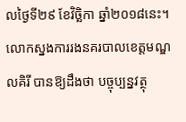លថ្ងៃទី២៩ ខែវិច្ឆិកា ឆ្នាំ២០១៨នេះ។
លោកស្នងការរងនគរបាលខេត្តមណ្ឌលគិរី បានឱ្យដឹងថា បច្ចុប្បន្នវត្ថុ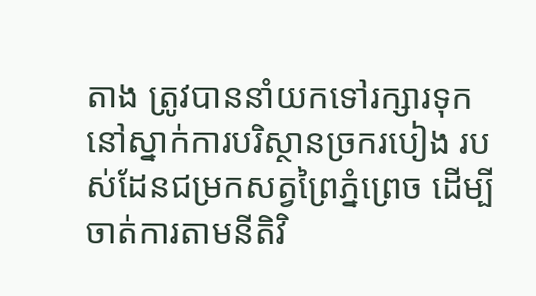តាង ត្រូវបាននាំយកទៅរក្សារទុក នៅស្នាក់ការបរិស្ថានច្រករបៀង របស់ដែនជម្រកសត្វព្រៃភ្នំព្រេច ដើម្បីចាត់ការតាមនីតិវិ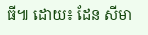ធី៕ ដោយ៖ ដែន សីមា